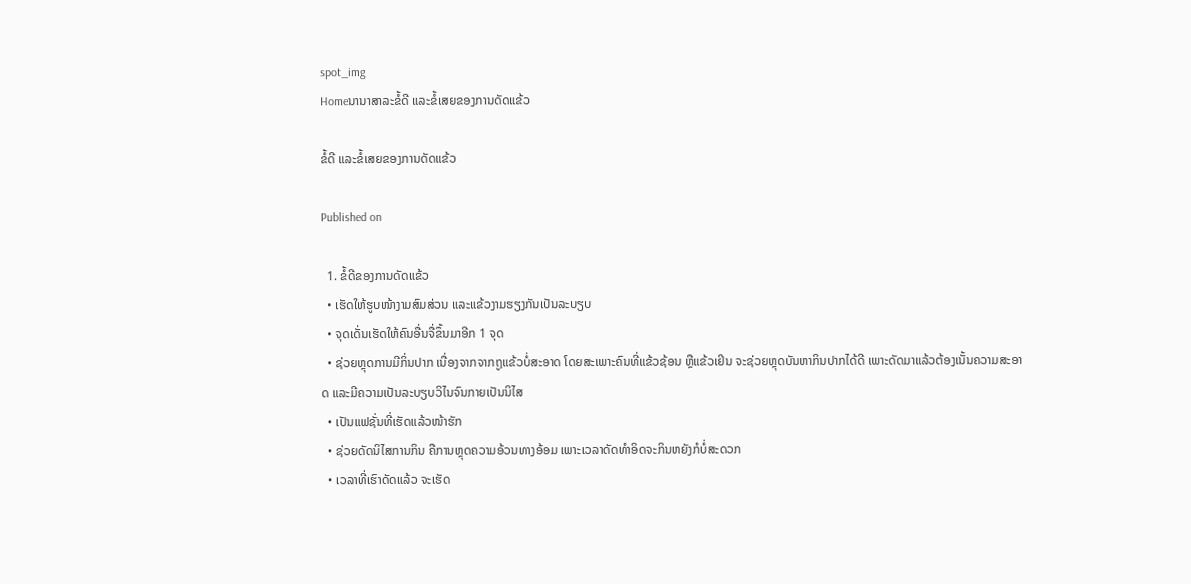spot_img
Homeນານາສາລະຂໍ້ດີ ແລະຂໍ້ເສຍຂອງການດັດແຂ້ວ

ຂໍ້ດີ ແລະຂໍ້ເສຍຂອງການດັດແຂ້ວ

Published on

  1. ຂໍ້ດີຂອງການດັດແຂ້ວ
  • ເຮັດໃຫ້ຮູບໜ້າງາມສົມສ່ວນ ແລະແຂ້ວງາມຮຽງກັນເປັນລະບຽບ
  • ຈຸດເດັ່ນເຮັດໃຫ້ຄົນອື່ນຈື່ຂຶ້ນມາອີກ 1 ຈຸດ
  • ຊ່ວຍຫຼຸດການມີກິ່ນປາກ ເນື່ອງຈາກຈາກຖູແຂ້ວບໍ່ສະອາດ ໂດຍສະເພາະຄົນທີ່ແຂ້ວຊ້ອນ ຫຼືແຂ້ວເຢິນ ຈະຊ່ວຍຫຼຸດບັນຫາກິນປາກໄດ້ດີ ເພາະດັດມາແລ້ວຕ້ອງເນັ້ນຄວາມສະອາດ ແລະມີຄວາມເປັນລະບຽບວິໄນຈົນກາຍເປັນນິໄສ
  • ເປັນແຟຊັ່ນທີ່ເຮັດແລ້ວໜ້າຮັກ
  • ຊ່ວຍດັດນິໄສການກິນ ຄືການຫຼຸດຄວາມອ້ວນທາງອ້ອມ ເພາະເວລາດັດທຳອິດຈະກິນຫຍັງກໍບໍ່ສະດວກ
  • ເວລາທີ່ເຮົາດັດແລ້ວ ຈະເຮັດ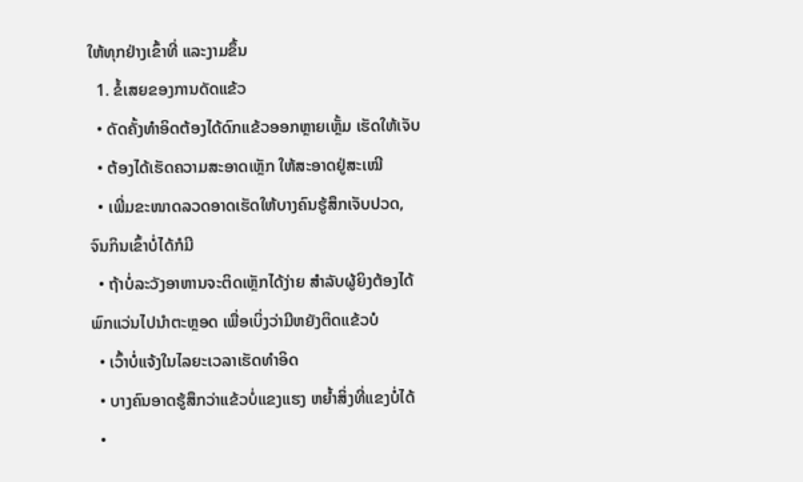ໃຫ້ທຸກຢ່າງເຂົ້າທີ່ ແລະງາມຂຶ້ນ
  1. ຂໍ້ເສຍຂອງການດັດແຂ້ວ
  • ດັດຄັ້ງທຳອິດຕ້ອງໄດ້ດົກແຂ້ວອອກຫຼາຍເຫຼັ້ມ ເຮັດໃຫ້ເຈັບ
  • ຕ້ອງໄດ້ເຮັດຄວາມສະອາດເຫຼັກ ໃຫ້ສະອາດຢູ່ສະເໝີ
  • ເພີ່ມຂະໜາດລວດອາດເຮັດໃຫ້ບາງຄົນຮູ້ສຶກເຈັບປວດ, ຈົນກິນເຂົ້າບໍ່ໄດ້ກໍມີ
  • ຖ້າບໍ່ລະວັງອາຫານຈະຕິດເຫຼັກໄດ້ງ່າຍ ສຳລັບຜູ້ຍິງຕ້ອງໄດ້ພົກແວ່ນໄປນຳຕະຫຼອດ ເພື່ອເບິ່ງວ່າມີຫຍັງຕິດແຂ້ວບໍ
  • ເວົ້າບໍ່ແຈ້ງໃນໄລຍະເວລາເຮັດທຳອິດ
  • ບາງຄົນອາດຮູ້ສຶກວ່າແຂ້ວບໍ່ແຂງແຮງ ຫຍໍ້າສິ່ງທີ່ແຂງບໍ່ໄດ້
  •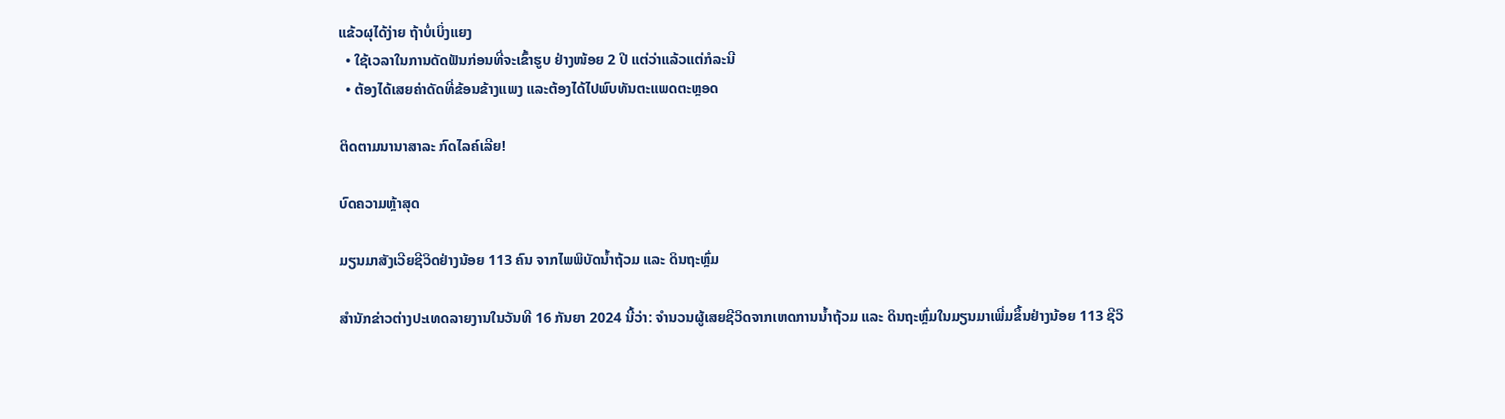ແຂ້ວຜຸໄດ້ງ່າຍ ຖ້າບໍ່ເບິ່ງແຍງ
  • ໃຊ້ເວລາໃນການດັດຟັນກ່ອນທີ່ຈະເຂົ້າຮູບ ຢ່າງໜ້ອຍ 2 ປີ ແຕ່ວ່າແລ້ວແຕ່ກໍລະນີ
  • ຕ້ອງໄດ້ເສຍຄ່າດັດທີ່ຂ້ອນຂ້າງແພງ ແລະຕ້ອງໄດ້ໄປພົບທັນຕະແພດຕະຫຼອດ

ຕິດຕາມນານາສາລະ ກົດໄລຄ໌ເລີຍ!

ບົດຄວາມຫຼ້າສຸດ

ມຽນມາສັງເວີຍຊີວິດຢ່າງນ້ອຍ 113 ຄົນ ຈາກໄພພິບັດນ້ຳຖ້ວມ ແລະ ດິນຖະຫຼົ່ມ

ສຳນັກຂ່າວຕ່າງປະເທດລາຍງານໃນວັນທີ 16 ກັນຍາ 2024 ນີ້ວ່າ: ຈຳນວນຜູ້ເສຍຊີວິດຈາກເຫດການນ້ຳຖ້ວມ ແລະ ດິນຖະຫຼົ່ມໃນມຽນມາເພີ່ມຂຶ້ນຢ່າງນ້ອຍ 113 ຊີວິ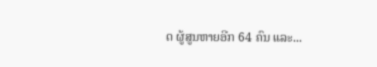ດ ຜູ້ສູນຫາຍອີກ 64 ຄົນ ແລະ...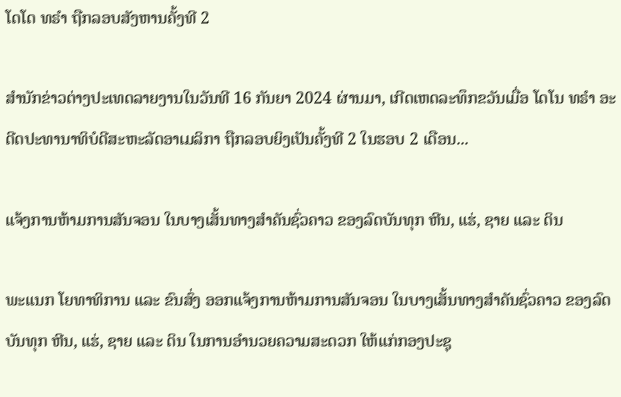ໂດໂດ ທຣຳ ຖືກລອບສັງຫານຄັ້ງທີ 2

ສຳນັກຂ່າວຕ່າງປະເທດລາຍງານໃນວັນທີ 16 ກັນຍາ 2024 ຜ່ານມາ, ເກີດເຫດລະທຶກຂວັນເມື່ອ ໂດໂນ ທຣຳ ອະດີດປະທານາທິບໍດີສະຫະລັດອາເມລິກາ ຖືກລອບຍິງເປັນຄັ້ງທີ 2 ໃນຮອບ 2 ເດືອນ...

ແຈ້ງການຫ້າມການສັນຈອນ ໃນບາງເສັ້ນທາງສໍາຄັນຊົ່ວຄາວ ຂອງລົດບັນທຸກ ຫີນ, ແຮ່, ຊາຍ ແລະ ດິນ

ພະແນກ ໂຍທາທິການ ແລະ ຂົນສົ່ງ ອອກແຈ້ງການຫ້າມການສັນຈອນ ໃນບາງເສັ້ນທາງສໍາຄັນຊົ່ວຄາວ ຂອງລົດບັນທຸກ ຫີນ, ແຮ່, ຊາຍ ແລະ ດິນ ໃນການອໍານວຍຄວາມສະດວກ ໃຫ້ແກ່ກອງປະຊຸ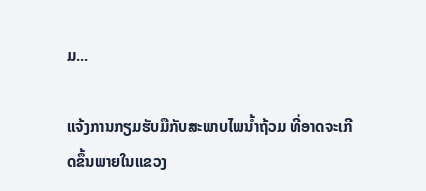ມ...

ແຈ້ງການກຽມຮັບມືກັບສະພາບໄພນໍ້າຖ້ວມ ທີ່ອາດຈະເກີດຂຶ້ນພາຍໃນແຂວງ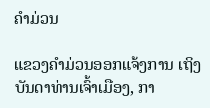ຄໍາມ່ວນ

ແຂວງຄຳມ່ວນອອກແຈ້ງການ ເຖິງບັນດາທ່ານເຈົ້າເມືອງ, ກາ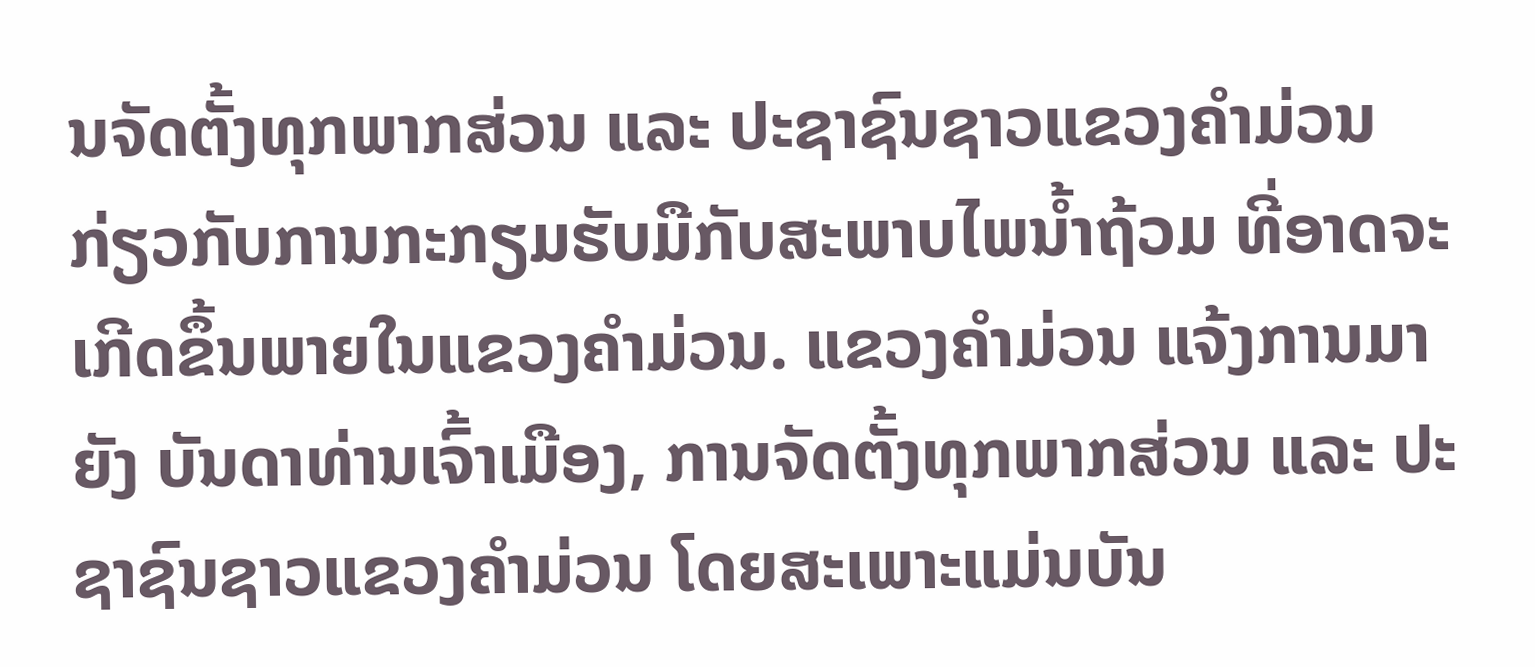ນຈັດຕັ້ງທຸກພາກສ່ວນ ແລະ ປະຊາຊົນຊາວແຂວງຄໍາມ່ວນ ກ່ຽວກັບການກະກຽມຮັບມືກັບສະພາບໄພນໍ້າຖ້ວມ ທີ່ອາດຈະເກີດຂຶ້ນພາຍໃນແຂວງຄໍາມ່ວນ. ແຂວງຄໍາມ່ວນ ແຈ້ງການມາຍັງ ບັນດາທ່ານເຈົ້າເມືອງ, ການຈັດຕັ້ງທຸກພາກສ່ວນ ແລະ ປະຊາຊົນຊາວແຂວງຄໍາມ່ວນ ໂດຍສະເພາະແມ່ນບັນ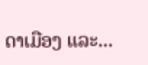ດາເມືອງ ແລະ...